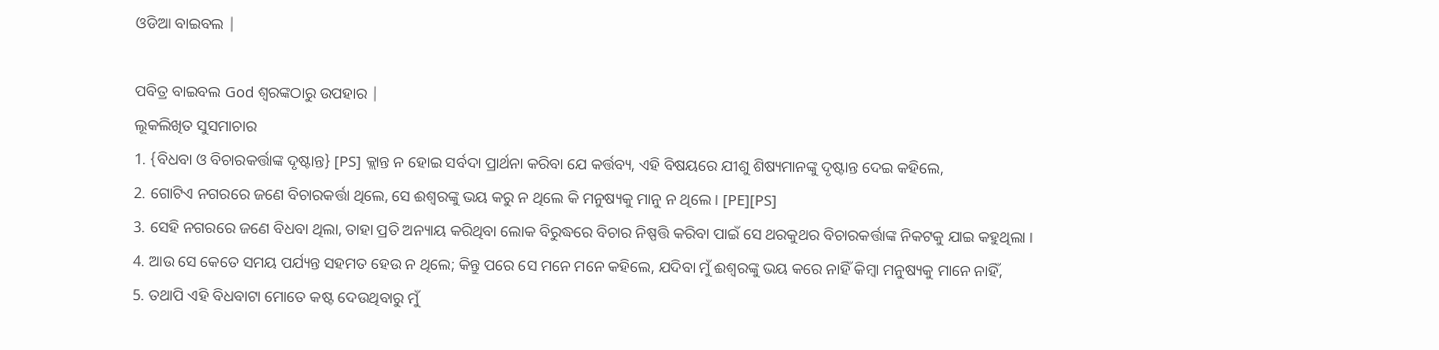ଓଡିଆ ବାଇବଲ |

ପବିତ୍ର ବାଇବଲ God ଶ୍ବରଙ୍କଠାରୁ ଉପହାର |
ଲୂକଲିଖିତ ସୁସମାଚାର
1. {ବିଧବା ଓ ବିଚାରକର୍ତ୍ତାଙ୍କ ଦୃଷ୍ଟାନ୍ତ} [PS] କ୍ଲାନ୍ତ ନ ହୋଇ ସର୍ବଦା ପ୍ରାର୍ଥନା କରିବା ଯେ କର୍ତ୍ତବ୍ୟ, ଏହି ବିଷୟରେ ଯୀଶୁ ଶିଷ୍ୟମାନଙ୍କୁ ଦୃଷ୍ଟାନ୍ତ ଦେଇ କହିଲେ,
2. ଗୋଟିଏ ନଗରରେ ଜଣେ ବିଚାରକର୍ତ୍ତା ଥିଲେ, ସେ ଈଶ୍ୱରଙ୍କୁ ଭୟ କରୁ ନ ଥିଲେ କି ମନୁଷ୍ୟକୁ ମାନୁ ନ ଥିଲେ । [PE][PS]
3. ସେହି ନଗରରେ ଜଣେ ବିଧବା ଥିଲା, ତାହା ପ୍ରତି ଅନ୍ୟାୟ କରିଥିବା ଲୋକ ବିରୁଦ୍ଧରେ ବିଚାର ନିଷ୍ପତ୍ତି କରିବା ପାଇଁ ସେ ଥରକୁଥର ବିଚାରକର୍ତ୍ତାଙ୍କ ନିକଟକୁ ଯାଇ କହୁଥିଲା ।
4. ଆଉ ସେ କେତେ ସମୟ ପର୍ଯ୍ୟନ୍ତ ସହମତ ହେଉ ନ ଥିଲେ; କିନ୍ତୁ ପରେ ସେ ମନେ ମନେ କହିଲେ, ଯଦିବା ମୁଁ ଈଶ୍ୱରଙ୍କୁ ଭୟ କରେ ନାହିଁ କିମ୍ବା ମନୁଷ୍ୟକୁ ମାନେ ନାହିଁ,
5. ତଥାପି ଏହି ବିଧବାଟା ମୋତେ କଷ୍ଟ ଦେଉଥିବାରୁ ମୁଁ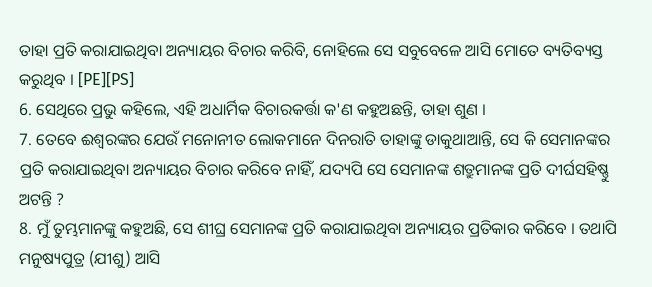ତାହା ପ୍ରତି କରାଯାଇଥିବା ଅନ୍ୟାୟର ବିଚାର କରିବି, ନୋହିଲେ ସେ ସବୁବେଳେ ଆସି ମୋତେ ବ୍ୟତିବ୍ୟସ୍ତ କରୁଥିବ । [PE][PS]
6. ସେଥିରେ ପ୍ରଭୁ କହିଲେ, ଏହି ଅଧାର୍ମିକ ବିଚାରକର୍ତ୍ତା କ'ଣ କହୁଅଛନ୍ତି, ତାହା ଶୁଣ ।
7. ତେବେ ଈଶ୍ୱରଙ୍କର ଯେଉଁ ମନୋନୀତ ଲୋକମାନେ ଦିନରାତି ତାହାଙ୍କୁ ଡାକୁଥାଆନ୍ତି, ସେ କି ସେମାନଙ୍କର ପ୍ରତି କରାଯାଇଥିବା ଅନ୍ୟାୟର ବିଚାର କରିବେ ନାହିଁ, ଯଦ୍ୟପି ସେ ସେମାନଙ୍କ ଶତ୍ରୁମାନଙ୍କ ପ୍ରତି ଦୀର୍ଘସହିଷ୍ଣୁ ଅଟନ୍ତି ?
8. ମୁଁ ତୁମ୍ଭମାନଙ୍କୁ କହୁଅଛି, ସେ ଶୀଘ୍ର ସେମାନଙ୍କ ପ୍ରତି କରାଯାଇଥିବା ଅନ୍ୟାୟର ପ୍ରତିକାର କରିବେ । ତଥାପି ମନୁଷ୍ୟପୁତ୍ର (ଯୀଶୁ) ଆସି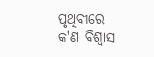ପୃଥିବୀରେ କ'ଣ ବିଶ୍ୱାସ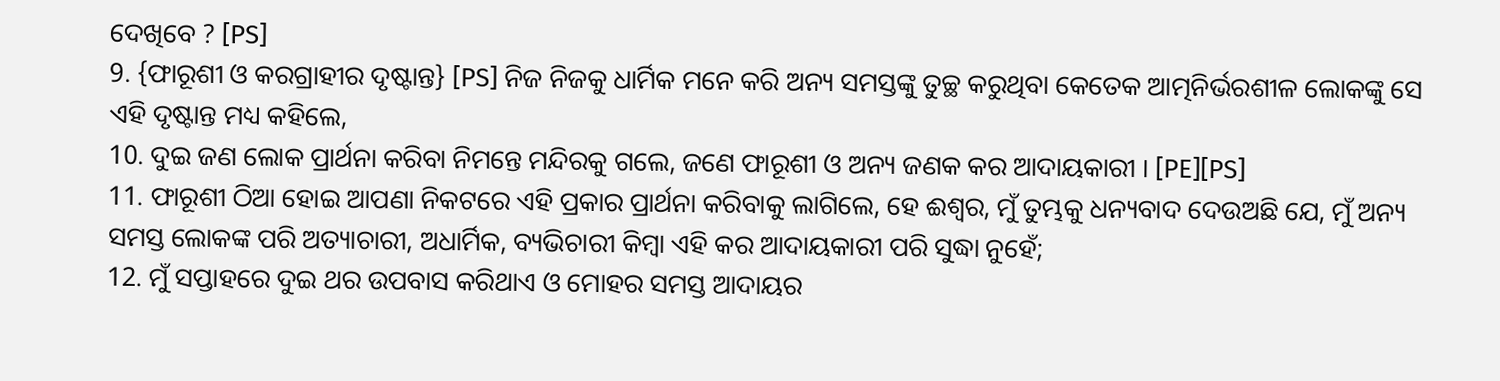ଦେଖିବେ ? [PS]
9. {ଫାରୂଶୀ ଓ କରଗ୍ରାହୀର ଦୃଷ୍ଟାନ୍ତ} [PS] ନିଜ ନିଜକୁ ଧାର୍ମିକ ମନେ କରି ଅନ୍ୟ ସମସ୍ତଙ୍କୁ ତୁଚ୍ଛ କରୁଥିବା କେତେକ ଆତ୍ମନିର୍ଭରଶୀଳ ଲୋକଙ୍କୁ ସେ ଏହି ଦୃଷ୍ଟାନ୍ତ ମଧ୍ୟ କହିଲେ,
10. ଦୁଇ ଜଣ ଲୋକ ପ୍ରାର୍ଥନା କରିବା ନିମନ୍ତେ ମନ୍ଦିରକୁ ଗଲେ, ଜଣେ ଫାରୂଶୀ ଓ ଅନ୍ୟ ଜଣକ କର ଆଦାୟକାରୀ । [PE][PS]
11. ଫାରୂଶୀ ଠିଆ ହୋଇ ଆପଣା ନିକଟରେ ଏହି ପ୍ରକାର ପ୍ରାର୍ଥନା କରିବାକୁ ଲାଗିଲେ, ହେ ଈଶ୍ୱର, ମୁଁ ତୁମ୍ଭକୁ ଧନ୍ୟବାଦ ଦେଉଅଛି ଯେ, ମୁଁ ଅନ୍ୟ ସମସ୍ତ ଲୋକଙ୍କ ପରି ଅତ୍ୟାଚାରୀ, ଅଧାର୍ମିକ, ବ୍ୟଭିଚାରୀ କିମ୍ବା ଏହି କର ଆଦାୟକାରୀ ପରି ସୁଦ୍ଧା ନୁହେଁ;
12. ମୁଁ ସପ୍ତାହରେ ଦୁଇ ଥର ଉପବାସ କରିଥାଏ ଓ ମୋହର ସମସ୍ତ ଆଦାୟର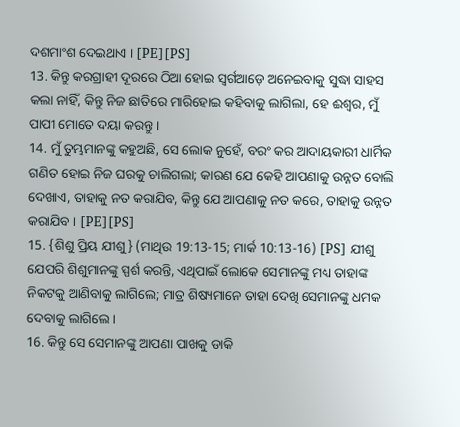ଦଶମାଂଶ ଦେଇଥାଏ । [PE][PS]
13. କିନ୍ତୁ କରଗ୍ରାହୀ ଦୂରରେ ଠିଆ ହୋଇ ସ୍ୱର୍ଗଆଡ଼େ ଅନେଇବାକୁ ସୁଦ୍ଧା ସାହସ କଲା ନାହିଁ, କିନ୍ତୁ ନିଜ ଛାତିରେ ମାରିହୋଇ କହିବାକୁ ଲାଗିଲା, ହେ ଈଶ୍ୱର, ମୁଁ ପାପୀ ମୋତେ ଦୟା କରନ୍ତୁ ।
14. ମୁଁ ତୁମ୍ଭମାନଙ୍କୁ କହୁଅଛି, ସେ ଲୋକ ନୁହେଁ, ବରଂ କର ଆଦାୟକାରୀ ଧାର୍ମିକ ଗଣିତ ହୋଇ ନିଜ ଘରକୁ ଚାଲିଗଲା; କାରଣ ଯେ କେହି ଆପଣାକୁ ଉନ୍ନତ ବୋଲି ଦେଖାଏ, ତାହାକୁ ନତ କରାଯିବ, କିନ୍ତୁ ଯେ ଆପଣାକୁ ନତ କରେ, ତାହାକୁ ଉନ୍ନତ କରାଯିବ । [PE][PS]
15. {ଶିଶୁ ପ୍ରିୟ ଯୀଶୁ} (ମାଥିଉ 19:13-15; ମାର୍କ 10:13-16) [PS] ଯୀଶୁ ଯେପରି ଶିଶୁମାନଙ୍କୁ ସ୍ପର୍ଶ କରନ୍ତି, ଏଥିପାଇଁ ଲୋକେ ସେମାନଙ୍କୁ ମଧ୍ୟ ତାହାଙ୍କ ନିକଟକୁ ଆଣିବାକୁ ଲାଗିଲେ; ମାତ୍ର ଶିଷ୍ୟମାନେ ତାହା ଦେଖି ସେମାନଙ୍କୁ ଧମକ ଦେବାକୁ ଲାଗିଲେ ।
16. କିନ୍ତୁ ସେ ସେମାନଙ୍କୁ ଆପଣା ପାଖକୁ ଡାକି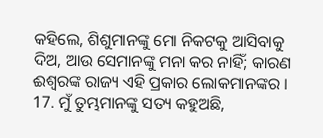କହିଲେ, ଶିଶୁମାନଙ୍କୁ ମୋ ନିକଟକୁ ଆସିବାକୁ ଦିଅ, ଆଉ ସେମାନଙ୍କୁ ମନା କର ନାହିଁ; କାରଣ ଈଶ୍ୱରଙ୍କ ରାଜ୍ୟ ଏହି ପ୍ରକାର ଲୋକମାନଙ୍କର ।
17. ମୁଁ ତୁମ୍ଭମାନଙ୍କୁ ସତ୍ୟ କହୁଅଛି,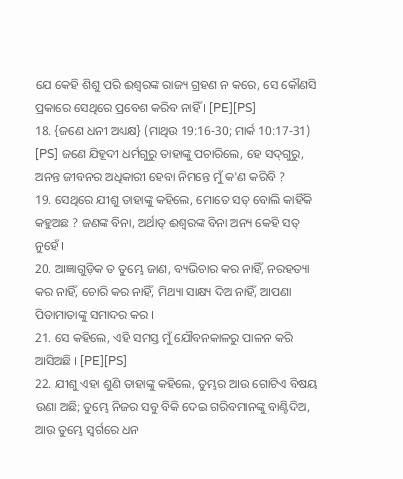ଯେ କେହି ଶିଶୁ ପରି ଈଶ୍ୱରଙ୍କ ରାଜ୍ୟ ଗ୍ରହଣ ନ କରେ, ସେ କୌଣସି ପ୍ରକାରେ ସେଥିରେ ପ୍ରବେଶ କରିବ ନାହିଁ । [PE][PS]
18. {ଜଣେ ଧନୀ ଅଧ୍ୟକ୍ଷ} (ମାଥିଉ 19:16-30; ମାର୍କ 10:17-31) [PS] ଜଣେ ଯିହୂଦୀ ଧର୍ମଗୁରୁ ତାହାଙ୍କୁ ପଚାରିଲେ, ହେ ସଦ୍‌ଗୁରୁ, ଅନନ୍ତ ଜୀବନର ଅଧିକାରୀ ହେବା ନିମନ୍ତେ ମୁଁ କ'ଣ କରିବି ?
19. ସେଥିରେ ଯୀଶୁ ତାହାଙ୍କୁ କହିଲେ, ମୋତେ ସତ୍ ବୋଲି କାହିଁକି କହୁଅଛ ? ଜଣଙ୍କ ବିନା, ଅର୍ଥାତ୍ ଈଶ୍ୱରଙ୍କ ବିନା ଅନ୍ୟ କେହି ସତ୍ ନୁହେଁ ।
20. ଆଜ୍ଞାଗୁଡ଼ିକ ତ ତୁମ୍ଭେ ଜାଣ, ବ୍ୟଭିଚାର କର ନାହିଁ, ନରହତ୍ୟା କର ନାହିଁ, ଚୋରି କର ନାହିଁ, ମିଥ୍ୟା ସାକ୍ଷ୍ୟ ଦିଅ ନାହିଁ, ଆପଣା ପିତାମାତାଙ୍କୁ ସମାଦର କର ।
21. ସେ କହିଲେ, ଏହି ସମସ୍ତ ମୁଁ ଯୌବନକାଳରୁ ପାଳନ କରି ଆସିଅଛି । [PE][PS]
22. ଯୀଶୁ ଏହା ଶୁଣି ତାହାଙ୍କୁ କହିଲେ, ତୁମ୍ଭର ଆଉ ଗୋଟିଏ ବିଷୟ ଉଣା ଅଛି; ତୁମ୍ଭେ ନିଜର ସବୁ ବିକି ଦେଇ ଗରିବମାନଙ୍କୁ ବାଣ୍ଟିଦିଅ, ଆଉ ତୁମ୍ଭେ ସ୍ୱର୍ଗରେ ଧନ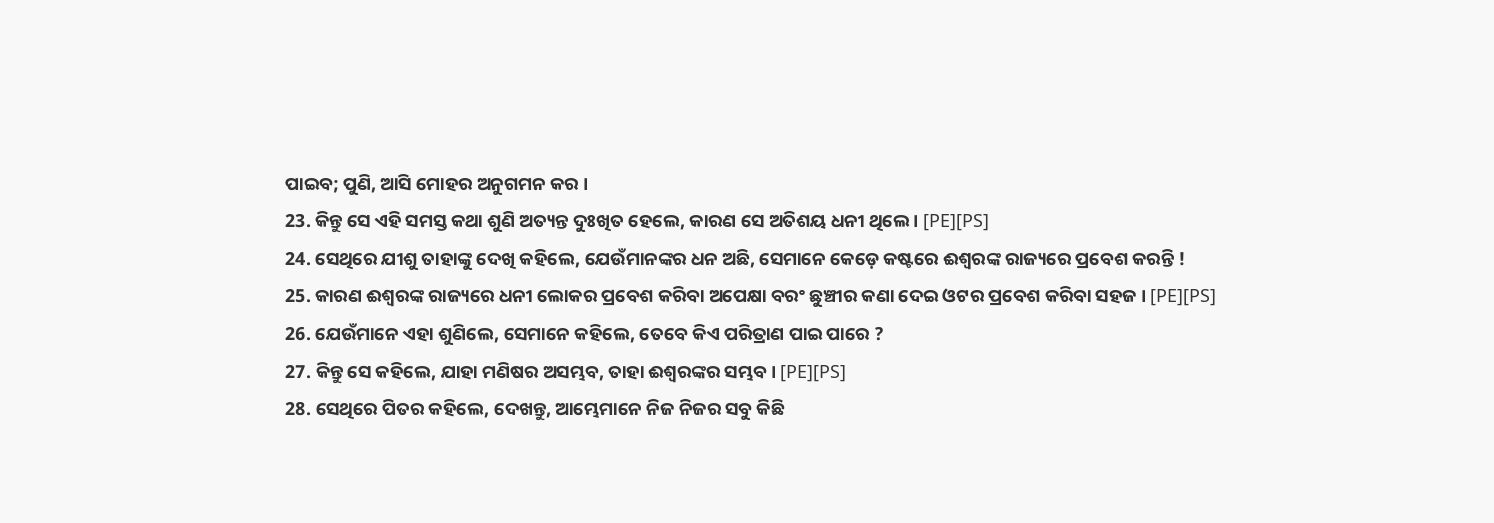ପାଇବ; ପୁଣି, ଆସି ମୋହର ଅନୁଗମନ କର ।
23. କିନ୍ତୁ ସେ ଏହି ସମସ୍ତ କଥା ଶୁଣି ଅତ୍ୟନ୍ତ ଦୁଃଖିତ ହେଲେ, କାରଣ ସେ ଅତିଶୟ ଧନୀ ଥିଲେ । [PE][PS]
24. ସେଥିରେ ଯୀଶୁ ତାହାଙ୍କୁ ଦେଖି କହିଲେ, ଯେଉଁମାନଙ୍କର ଧନ ଅଛି, ସେମାନେ କେଡ଼େ କଷ୍ଟରେ ଈଶ୍ୱରଙ୍କ ରାଜ୍ୟରେ ପ୍ରବେଶ କରନ୍ତି !
25. କାରଣ ଈଶ୍ୱରଙ୍କ ରାଜ୍ୟରେ ଧନୀ ଲୋକର ପ୍ରବେଶ କରିବା ଅପେକ୍ଷା ବରଂ ଛୁଞ୍ଚୀର କଣା ଦେଇ ଓଟର ପ୍ରବେଶ କରିବା ସହଜ । [PE][PS]
26. ଯେଉଁମାନେ ଏହା ଶୁଣିଲେ, ସେମାନେ କହିଲେ, ତେବେ କିଏ ପରିତ୍ରାଣ ପାଇ ପାରେ ?
27. କିନ୍ତୁ ସେ କହିଲେ, ଯାହା ମଣିଷର ଅସମ୍ଭବ, ତାହା ଈଶ୍ୱରଙ୍କର ସମ୍ଭବ । [PE][PS]
28. ସେଥିରେ ପିତର କହିଲେ, ଦେଖନ୍ତୁ, ଆମ୍ଭେମାନେ ନିଜ ନିଜର ସବୁ କିଛି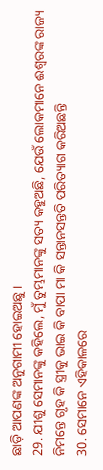ଛାଡ଼ି ଆପଣଙ୍କ ଅନୁଗାମୀ ହୋଇଅଛୁ ।
29. ଯୀଶୁ ସେମାନଙ୍କୁ କହିଲେ, ମୁଁ ତୁମ୍ଭମାନଙ୍କୁ ସତ୍ୟ କହୁଅଛି, ଯେଉଁ ଲୋକମାନେ ଈଶ୍ୱରଙ୍କ ରାଜ୍ୟ ନିମନ୍ତେ ଗୃହ କି ସ୍ତ୍ରୀକୁ ଭାଇ କି ବାପା ମା କି ସନ୍ତାନସନ୍ତତି ପରିତ୍ୟାଗ କରିଅଛନ୍ତି
30. ସେମାନେ ଏହିକାଳରେ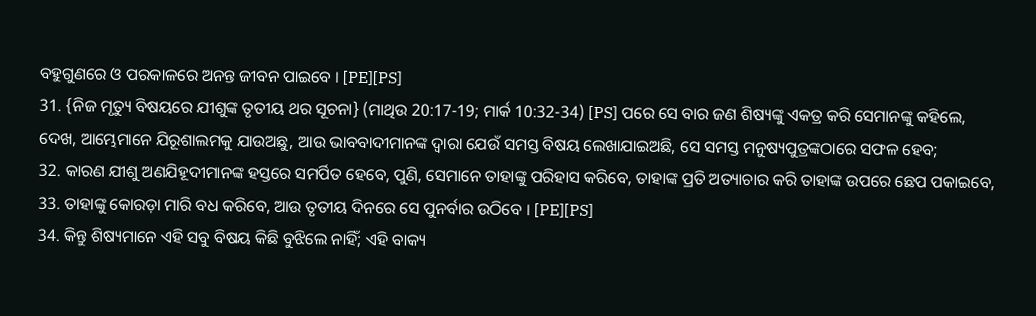ବହୁଗୁଣରେ ଓ ପରକାଳରେ ଅନନ୍ତ ଜୀବନ ପାଇବେ । [PE][PS]
31. {ନିଜ ମୃତ୍ୟୁ ବିଷୟରେ ଯୀଶୁଙ୍କ ତୃତୀୟ ଥର ସୂଚନା} (ମାଥିଉ 20:17-19; ମାର୍କ 10:32-34) [PS] ପରେ ସେ ବାର ଜଣ ଶିଷ୍ୟଙ୍କୁ ଏକତ୍ର କରି ସେମାନଙ୍କୁ କହିଲେ, ଦେଖ, ଆମ୍ଭେମାନେ ଯିରୂଶାଲମକୁ ଯାଉଅଛୁ, ଆଉ ଭାବବାଦୀମାନଙ୍କ ଦ୍ୱାରା ଯେଉଁ ସମସ୍ତ ବିଷୟ ଲେଖାଯାଇଅଛି, ସେ ସମସ୍ତ ମନୁଷ୍ୟପୁତ୍ରଙ୍କଠାରେ ସଫଳ ହେବ;
32. କାରଣ ଯୀଶୁ ଅଣଯିହୂଦୀମାନଙ୍କ ହସ୍ତରେ ସମର୍ପିତ ହେବେ, ପୁଣି, ସେମାନେ ତାହାଙ୍କୁ ପରିହାସ କରିବେ, ତାହାଙ୍କ ପ୍ରତି ଅତ୍ୟାଚାର କରି ତାହାଙ୍କ ଉପରେ ଛେପ ପକାଇବେ,
33. ତାହାଙ୍କୁ କୋରଡ଼ା ମାରି ବଧ କରିବେ, ଆଉ ତୃତୀୟ ଦିନରେ ସେ ପୁନର୍ବାର ଉଠିବେ । [PE][PS]
34. କିନ୍ତୁ ଶିଷ୍ୟମାନେ ଏହି ସବୁ ବିଷୟ କିଛି ବୁଝିଲେ ନାହିଁ; ଏହି ବାକ୍ୟ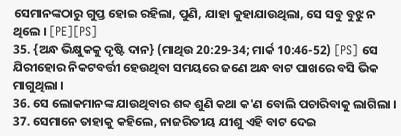ସେମାନଙ୍କଠାରୁ ଗୁପ୍ତ ହୋଇ ରହିଲା, ପୁଣି, ଯାହା କୁହାଯାଉଥିଲା, ସେ ସବୁ ବୁଝୁ ନ ଥିଲେ । [PE][PS]
35. {ଅନ୍ଧ ଭିକ୍ଷୁକକୁ ଦୃଷ୍ଟି ଦାନ} (ମାଥିଉ 20:29-34; ମାର୍କ 10:46-52) [PS] ସେ ଯିରୀହୋର ନିକଟବର୍ତ୍ତୀ ହେଉଥିବା ସମୟରେ ଜଣେ ଅନ୍ଧ ବାଟ ପାଖରେ ବସି ଭିକ ମାଗୁଥିଲା ।
36. ସେ ଲୋକମାନଙ୍କ ଯାଉଥିବାର ଶବ୍ଦ ଶୁଣି କଥା କ'ଣ ବୋଲି ପଚାରିବାକୁ ଲାଗିଲା ।
37. ସେମାନେ ତାହାକୁ କହିଲେ, ନାଜରିତୀୟ ଯୀଶୁ ଏହି ବାଟ ଦେଇ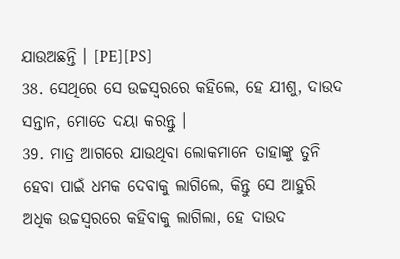ଯାଉଅଛନ୍ତି । [PE][PS]
38. ସେଥିରେ ସେ ଉଚ୍ଚସ୍ୱରରେ କହିଲେ, ହେ ଯୀଶୁ, ଦାଉଦ ସନ୍ତାନ, ମୋତେ ଦୟା କରନ୍ତୁ ।
39. ମାତ୍ର ଆଗରେ ଯାଉଥିବା ଲୋକମାନେ ତାହାଙ୍କୁ ତୁନି ହେବା ପାଇଁ ଧମକ ଦେବାକୁ ଲାଗିଲେ, କିନ୍ତୁ ସେ ଆହୁରି ଅଧିକ ଉଚ୍ଚସ୍ୱରରେ କହିବାକୁ ଲାଗିଲା, ହେ ଦାଉଦ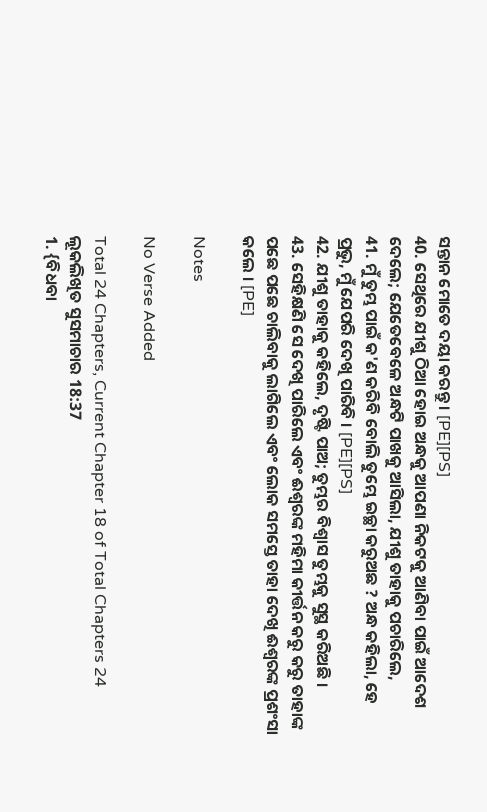ସନ୍ତାନ ମୋତେ ଦୟା କରନ୍ତୁ । [PE][PS]
40. ସେଥିରେ ଯୀଶୁ ଠିଆ ହୋଇ ଅନ୍ଧକୁ ଆପଣା ନିକଟକୁ ଆଣିବା ପାଇଁ ଆଦେଶ ଦେଲେ; ଯେତେବେଳେ ଅନ୍ଧଟି ପାଖକୁ ଆସିଲା, ଯୀଶୁ ତାହାକୁ ପଚାରିଲେ,
41. ମୁଁ ତୁମ୍ଭ ପାଇଁ କ'ଣ କରିବି ବୋଲି ତୁମ୍ଭେ ଇଚ୍ଛା କରୁଅଛ ? ଅନ୍ଧ କହିଲା, ହେ ପ୍ରଭୁ, ମୁଁ ଯେପରି ଦେଖି ପାରିବି । [PE][PS]
42. ଯୀଶୁ ତାହାକୁ କହିଲେ, ଦୃଷ୍ଟି ପାଅ; ତୁମ୍ଭର ବିଶ୍ୱାସ ତୁମ୍ଭକୁ ସୁସ୍ଥ କରିଅଛି ।
43. ସେହିକ୍ଷଣି ସେ ଦେଖି ପାରିଲେ ଏବଂ ଈଶ୍ୱରଙ୍କ ମହିମା କୀର୍ତ୍ତନ କରୁ କରୁ ତାହାଙ୍କ ପଛେ ପଛେ ଚାଲିବାକୁ ଲାଗିଲେ ଏବଂ ଲୋକ ସମସ୍ତେ ତାହା ଦେଖି ଈଶ୍ୱରଙ୍କ ପ୍ରଶଂସା କଲେ । [PE]

Notes

No Verse Added

Total 24 Chapters, Current Chapter 18 of Total Chapters 24
ଲୂକଲିଖିତ ସୁସମାଚାର 18:37
1. {ବିଧବା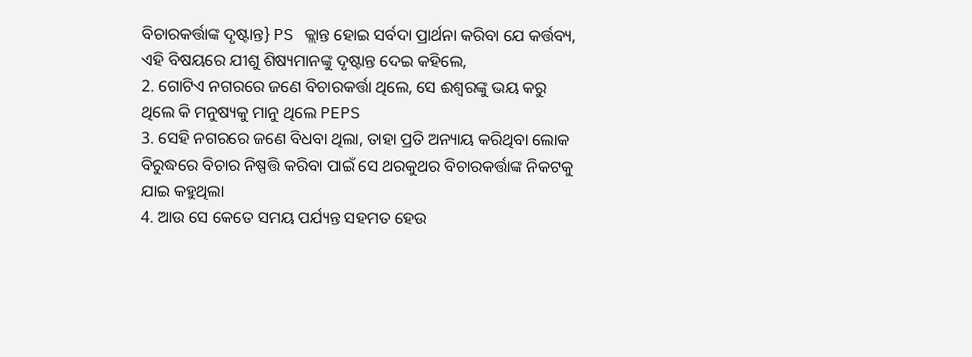ବିଚାରକର୍ତ୍ତାଙ୍କ ଦୃଷ୍ଟାନ୍ତ} PS କ୍ଲାନ୍ତ ହୋଇ ସର୍ବଦା ପ୍ରାର୍ଥନା କରିବା ଯେ କର୍ତ୍ତବ୍ୟ, ଏହି ବିଷୟରେ ଯୀଶୁ ଶିଷ୍ୟମାନଙ୍କୁ ଦୃଷ୍ଟାନ୍ତ ଦେଇ କହିଲେ,
2. ଗୋଟିଏ ନଗରରେ ଜଣେ ବିଚାରକର୍ତ୍ତା ଥିଲେ, ସେ ଈଶ୍ୱରଙ୍କୁ ଭୟ କରୁ ଥିଲେ କି ମନୁଷ୍ୟକୁ ମାନୁ ଥିଲେ PEPS
3. ସେହି ନଗରରେ ଜଣେ ବିଧବା ଥିଲା, ତାହା ପ୍ରତି ଅନ୍ୟାୟ କରିଥିବା ଲୋକ ବିରୁଦ୍ଧରେ ବିଚାର ନିଷ୍ପତ୍ତି କରିବା ପାଇଁ ସେ ଥରକୁଥର ବିଚାରକର୍ତ୍ତାଙ୍କ ନିକଟକୁ ଯାଇ କହୁଥିଲା
4. ଆଉ ସେ କେତେ ସମୟ ପର୍ଯ୍ୟନ୍ତ ସହମତ ହେଉ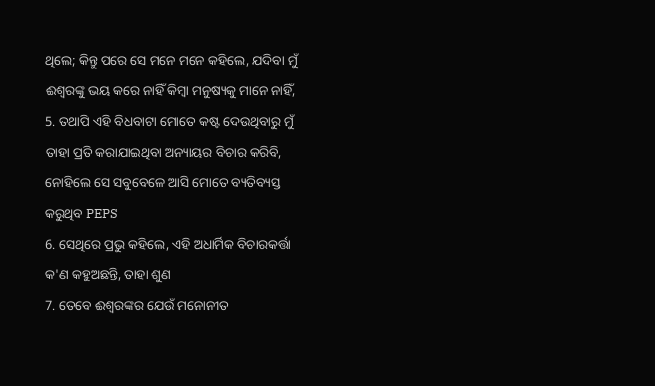ଥିଲେ; କିନ୍ତୁ ପରେ ସେ ମନେ ମନେ କହିଲେ, ଯଦିବା ମୁଁ ଈଶ୍ୱରଙ୍କୁ ଭୟ କରେ ନାହିଁ କିମ୍ବା ମନୁଷ୍ୟକୁ ମାନେ ନାହିଁ,
5. ତଥାପି ଏହି ବିଧବାଟା ମୋତେ କଷ୍ଟ ଦେଉଥିବାରୁ ମୁଁ ତାହା ପ୍ରତି କରାଯାଇଥିବା ଅନ୍ୟାୟର ବିଚାର କରିବି, ନୋହିଲେ ସେ ସବୁବେଳେ ଆସି ମୋତେ ବ୍ୟତିବ୍ୟସ୍ତ କରୁଥିବ PEPS
6. ସେଥିରେ ପ୍ରଭୁ କହିଲେ, ଏହି ଅଧାର୍ମିକ ବିଚାରକର୍ତ୍ତା କ'ଣ କହୁଅଛନ୍ତି, ତାହା ଶୁଣ
7. ତେବେ ଈଶ୍ୱରଙ୍କର ଯେଉଁ ମନୋନୀତ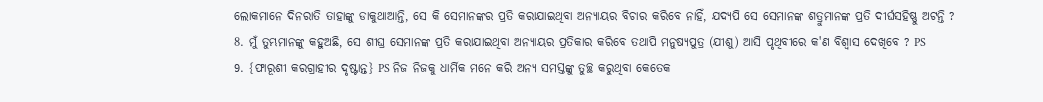ଲୋକମାନେ ଦିନରାତି ତାହାଙ୍କୁ ଡାକୁଥାଆନ୍ତି, ସେ କି ସେମାନଙ୍କର ପ୍ରତି କରାଯାଇଥିବା ଅନ୍ୟାୟର ବିଚାର କରିବେ ନାହିଁ, ଯଦ୍ୟପି ସେ ସେମାନଙ୍କ ଶତ୍ରୁମାନଙ୍କ ପ୍ରତି ଦୀର୍ଘସହିଷ୍ଣୁ ଅଟନ୍ତି ?
8. ମୁଁ ତୁମ୍ଭମାନଙ୍କୁ କହୁଅଛି, ସେ ଶୀଘ୍ର ସେମାନଙ୍କ ପ୍ରତି କରାଯାଇଥିବା ଅନ୍ୟାୟର ପ୍ରତିକାର କରିବେ ତଥାପି ମନୁଷ୍ୟପୁତ୍ର (ଯୀଶୁ) ଆସି ପୃଥିବୀରେ କ'ଣ ବିଶ୍ୱାସ ଦେଖିବେ ? PS
9. {ଫାରୂଶୀ କରଗ୍ରାହୀର ଦୃଷ୍ଟାନ୍ତ} PS ନିଜ ନିଜକୁ ଧାର୍ମିକ ମନେ କରି ଅନ୍ୟ ସମସ୍ତଙ୍କୁ ତୁଚ୍ଛ କରୁଥିବା କେତେକ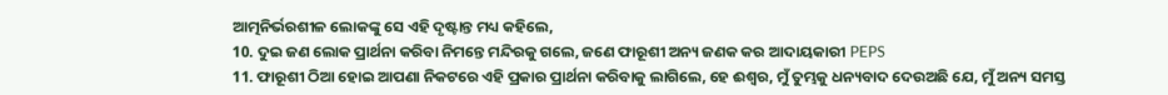ଆତ୍ମନିର୍ଭରଶୀଳ ଲୋକଙ୍କୁ ସେ ଏହି ଦୃଷ୍ଟାନ୍ତ ମଧ୍ୟ କହିଲେ,
10. ଦୁଇ ଜଣ ଲୋକ ପ୍ରାର୍ଥନା କରିବା ନିମନ୍ତେ ମନ୍ଦିରକୁ ଗଲେ, ଜଣେ ଫାରୂଶୀ ଅନ୍ୟ ଜଣକ କର ଆଦାୟକାରୀ PEPS
11. ଫାରୂଶୀ ଠିଆ ହୋଇ ଆପଣା ନିକଟରେ ଏହି ପ୍ରକାର ପ୍ରାର୍ଥନା କରିବାକୁ ଲାଗିଲେ, ହେ ଈଶ୍ୱର, ମୁଁ ତୁମ୍ଭକୁ ଧନ୍ୟବାଦ ଦେଉଅଛି ଯେ, ମୁଁ ଅନ୍ୟ ସମସ୍ତ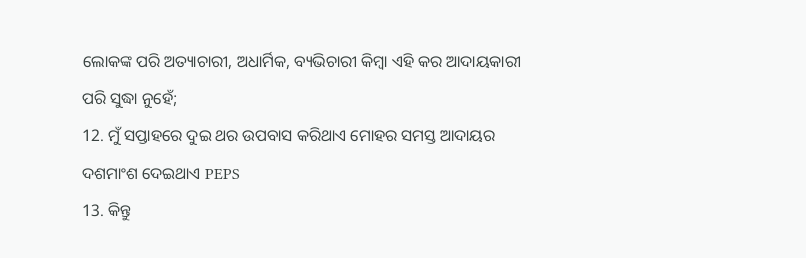ଲୋକଙ୍କ ପରି ଅତ୍ୟାଚାରୀ, ଅଧାର୍ମିକ, ବ୍ୟଭିଚାରୀ କିମ୍ବା ଏହି କର ଆଦାୟକାରୀ ପରି ସୁଦ୍ଧା ନୁହେଁ;
12. ମୁଁ ସପ୍ତାହରେ ଦୁଇ ଥର ଉପବାସ କରିଥାଏ ମୋହର ସମସ୍ତ ଆଦାୟର ଦଶମାଂଶ ଦେଇଥାଏ PEPS
13. କିନ୍ତୁ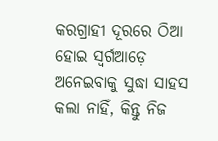କରଗ୍ରାହୀ ଦୂରରେ ଠିଆ ହୋଇ ସ୍ୱର୍ଗଆଡ଼େ ଅନେଇବାକୁ ସୁଦ୍ଧା ସାହସ କଲା ନାହିଁ, କିନ୍ତୁ ନିଜ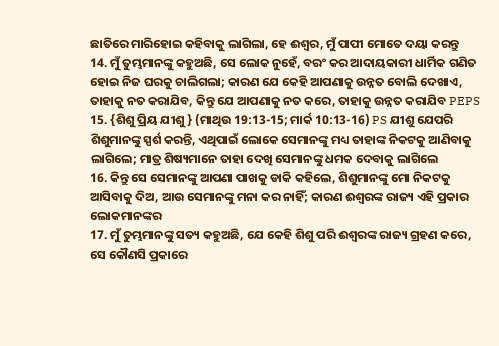ଛାତିରେ ମାରିହୋଇ କହିବାକୁ ଲାଗିଲା, ହେ ଈଶ୍ୱର, ମୁଁ ପାପୀ ମୋତେ ଦୟା କରନ୍ତୁ
14. ମୁଁ ତୁମ୍ଭମାନଙ୍କୁ କହୁଅଛି, ସେ ଲୋକ ନୁହେଁ, ବରଂ କର ଆଦାୟକାରୀ ଧାର୍ମିକ ଗଣିତ ହୋଇ ନିଜ ଘରକୁ ଚାଲିଗଲା; କାରଣ ଯେ କେହି ଆପଣାକୁ ଉନ୍ନତ ବୋଲି ଦେଖାଏ, ତାହାକୁ ନତ କରାଯିବ, କିନ୍ତୁ ଯେ ଆପଣାକୁ ନତ କରେ, ତାହାକୁ ଉନ୍ନତ କରାଯିବ PEPS
15. {ଶିଶୁ ପ୍ରିୟ ଯୀଶୁ} (ମାଥିଉ 19:13-15; ମାର୍କ 10:13-16) PS ଯୀଶୁ ଯେପରି ଶିଶୁମାନଙ୍କୁ ସ୍ପର୍ଶ କରନ୍ତି, ଏଥିପାଇଁ ଲୋକେ ସେମାନଙ୍କୁ ମଧ୍ୟ ତାହାଙ୍କ ନିକଟକୁ ଆଣିବାକୁ ଲାଗିଲେ; ମାତ୍ର ଶିଷ୍ୟମାନେ ତାହା ଦେଖି ସେମାନଙ୍କୁ ଧମକ ଦେବାକୁ ଲାଗିଲେ
16. କିନ୍ତୁ ସେ ସେମାନଙ୍କୁ ଆପଣା ପାଖକୁ ଡାକି କହିଲେ, ଶିଶୁମାନଙ୍କୁ ମୋ ନିକଟକୁ ଆସିବାକୁ ଦିଅ, ଆଉ ସେମାନଙ୍କୁ ମନା କର ନାହିଁ; କାରଣ ଈଶ୍ୱରଙ୍କ ରାଜ୍ୟ ଏହି ପ୍ରକାର ଲୋକମାନଙ୍କର
17. ମୁଁ ତୁମ୍ଭମାନଙ୍କୁ ସତ୍ୟ କହୁଅଛି, ଯେ କେହି ଶିଶୁ ପରି ଈଶ୍ୱରଙ୍କ ରାଜ୍ୟ ଗ୍ରହଣ କରେ, ସେ କୌଣସି ପ୍ରକାରେ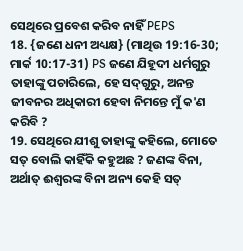ସେଥିରେ ପ୍ରବେଶ କରିବ ନାହିଁ PEPS
18. {ଜଣେ ଧନୀ ଅଧ୍ୟକ୍ଷ} (ମାଥିଉ 19:16-30; ମାର୍କ 10:17-31) PS ଜଣେ ଯିହୂଦୀ ଧର୍ମଗୁରୁ ତାହାଙ୍କୁ ପଚାରିଲେ, ହେ ସଦ୍‌ଗୁରୁ, ଅନନ୍ତ ଜୀବନର ଅଧିକାରୀ ହେବା ନିମନ୍ତେ ମୁଁ କ'ଣ କରିବି ?
19. ସେଥିରେ ଯୀଶୁ ତାହାଙ୍କୁ କହିଲେ, ମୋତେ ସତ୍ ବୋଲି କାହିଁକି କହୁଅଛ ? ଜଣଙ୍କ ବିନା, ଅର୍ଥାତ୍ ଈଶ୍ୱରଙ୍କ ବିନା ଅନ୍ୟ କେହି ସତ୍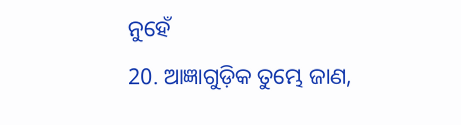ନୁହେଁ
20. ଆଜ୍ଞାଗୁଡ଼ିକ ତୁମ୍ଭେ ଜାଣ,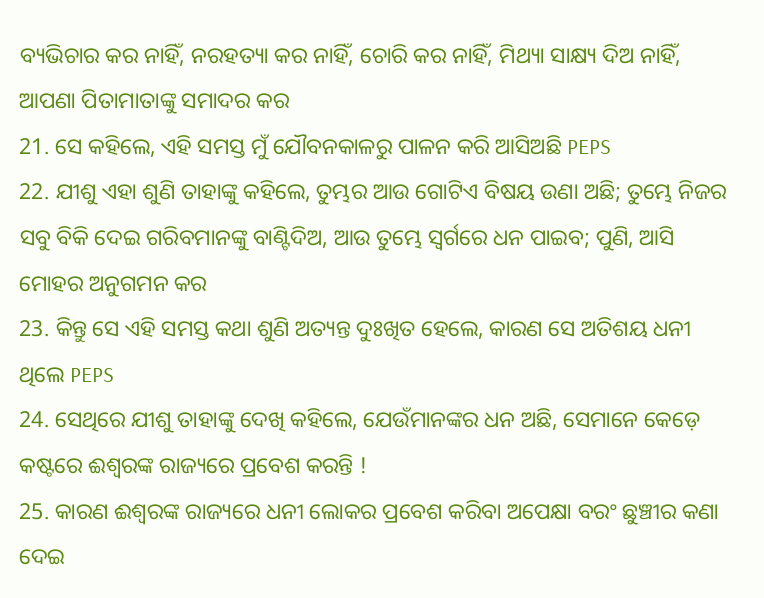ବ୍ୟଭିଚାର କର ନାହିଁ, ନରହତ୍ୟା କର ନାହିଁ, ଚୋରି କର ନାହିଁ, ମିଥ୍ୟା ସାକ୍ଷ୍ୟ ଦିଅ ନାହିଁ, ଆପଣା ପିତାମାତାଙ୍କୁ ସମାଦର କର
21. ସେ କହିଲେ, ଏହି ସମସ୍ତ ମୁଁ ଯୌବନକାଳରୁ ପାଳନ କରି ଆସିଅଛି PEPS
22. ଯୀଶୁ ଏହା ଶୁଣି ତାହାଙ୍କୁ କହିଲେ, ତୁମ୍ଭର ଆଉ ଗୋଟିଏ ବିଷୟ ଉଣା ଅଛି; ତୁମ୍ଭେ ନିଜର ସବୁ ବିକି ଦେଇ ଗରିବମାନଙ୍କୁ ବାଣ୍ଟିଦିଅ, ଆଉ ତୁମ୍ଭେ ସ୍ୱର୍ଗରେ ଧନ ପାଇବ; ପୁଣି, ଆସି ମୋହର ଅନୁଗମନ କର
23. କିନ୍ତୁ ସେ ଏହି ସମସ୍ତ କଥା ଶୁଣି ଅତ୍ୟନ୍ତ ଦୁଃଖିତ ହେଲେ, କାରଣ ସେ ଅତିଶୟ ଧନୀ ଥିଲେ PEPS
24. ସେଥିରେ ଯୀଶୁ ତାହାଙ୍କୁ ଦେଖି କହିଲେ, ଯେଉଁମାନଙ୍କର ଧନ ଅଛି, ସେମାନେ କେଡ଼େ କଷ୍ଟରେ ଈଶ୍ୱରଙ୍କ ରାଜ୍ୟରେ ପ୍ରବେଶ କରନ୍ତି !
25. କାରଣ ଈଶ୍ୱରଙ୍କ ରାଜ୍ୟରେ ଧନୀ ଲୋକର ପ୍ରବେଶ କରିବା ଅପେକ୍ଷା ବରଂ ଛୁଞ୍ଚୀର କଣା ଦେଇ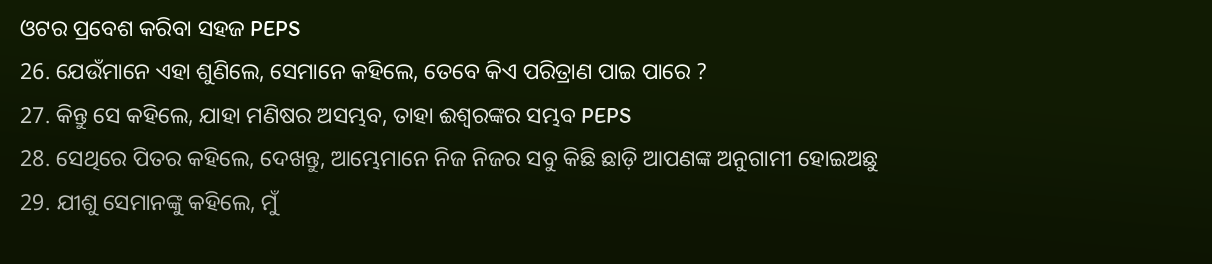ଓଟର ପ୍ରବେଶ କରିବା ସହଜ PEPS
26. ଯେଉଁମାନେ ଏହା ଶୁଣିଲେ, ସେମାନେ କହିଲେ, ତେବେ କିଏ ପରିତ୍ରାଣ ପାଇ ପାରେ ?
27. କିନ୍ତୁ ସେ କହିଲେ, ଯାହା ମଣିଷର ଅସମ୍ଭବ, ତାହା ଈଶ୍ୱରଙ୍କର ସମ୍ଭବ PEPS
28. ସେଥିରେ ପିତର କହିଲେ, ଦେଖନ୍ତୁ, ଆମ୍ଭେମାନେ ନିଜ ନିଜର ସବୁ କିଛି ଛାଡ଼ି ଆପଣଙ୍କ ଅନୁଗାମୀ ହୋଇଅଛୁ
29. ଯୀଶୁ ସେମାନଙ୍କୁ କହିଲେ, ମୁଁ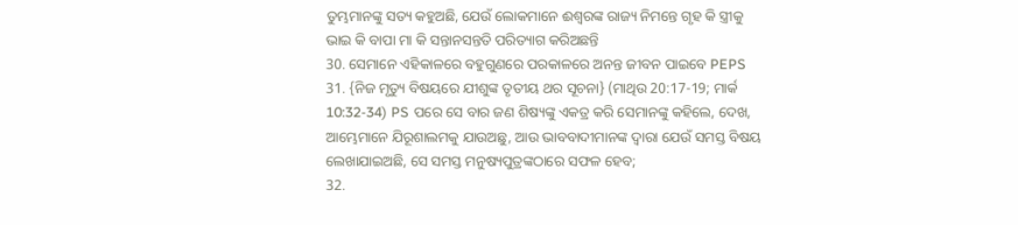ତୁମ୍ଭମାନଙ୍କୁ ସତ୍ୟ କହୁଅଛି, ଯେଉଁ ଲୋକମାନେ ଈଶ୍ୱରଙ୍କ ରାଜ୍ୟ ନିମନ୍ତେ ଗୃହ କି ସ୍ତ୍ରୀକୁ ଭାଇ କି ବାପା ମା କି ସନ୍ତାନସନ୍ତତି ପରିତ୍ୟାଗ କରିଅଛନ୍ତି
30. ସେମାନେ ଏହିକାଳରେ ବହୁଗୁଣରେ ପରକାଳରେ ଅନନ୍ତ ଜୀବନ ପାଇବେ PEPS
31. {ନିଜ ମୃତ୍ୟୁ ବିଷୟରେ ଯୀଶୁଙ୍କ ତୃତୀୟ ଥର ସୂଚନା} (ମାଥିଉ 20:17-19; ମାର୍କ 10:32-34) PS ପରେ ସେ ବାର ଜଣ ଶିଷ୍ୟଙ୍କୁ ଏକତ୍ର କରି ସେମାନଙ୍କୁ କହିଲେ, ଦେଖ, ଆମ୍ଭେମାନେ ଯିରୂଶାଲମକୁ ଯାଉଅଛୁ, ଆଉ ଭାବବାଦୀମାନଙ୍କ ଦ୍ୱାରା ଯେଉଁ ସମସ୍ତ ବିଷୟ ଲେଖାଯାଇଅଛି, ସେ ସମସ୍ତ ମନୁଷ୍ୟପୁତ୍ରଙ୍କଠାରେ ସଫଳ ହେବ;
32.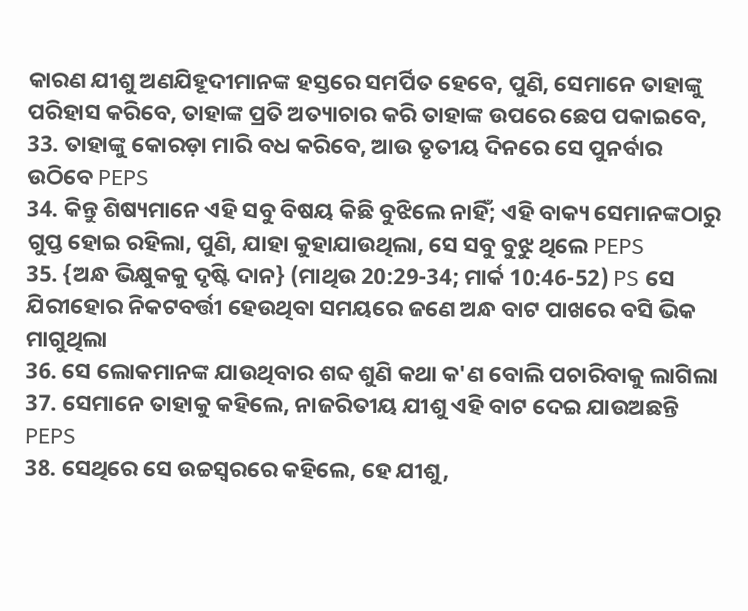କାରଣ ଯୀଶୁ ଅଣଯିହୂଦୀମାନଙ୍କ ହସ୍ତରେ ସମର୍ପିତ ହେବେ, ପୁଣି, ସେମାନେ ତାହାଙ୍କୁ ପରିହାସ କରିବେ, ତାହାଙ୍କ ପ୍ରତି ଅତ୍ୟାଚାର କରି ତାହାଙ୍କ ଉପରେ ଛେପ ପକାଇବେ,
33. ତାହାଙ୍କୁ କୋରଡ଼ା ମାରି ବଧ କରିବେ, ଆଉ ତୃତୀୟ ଦିନରେ ସେ ପୁନର୍ବାର ଉଠିବେ PEPS
34. କିନ୍ତୁ ଶିଷ୍ୟମାନେ ଏହି ସବୁ ବିଷୟ କିଛି ବୁଝିଲେ ନାହିଁ; ଏହି ବାକ୍ୟ ସେମାନଙ୍କଠାରୁ ଗୁପ୍ତ ହୋଇ ରହିଲା, ପୁଣି, ଯାହା କୁହାଯାଉଥିଲା, ସେ ସବୁ ବୁଝୁ ଥିଲେ PEPS
35. {ଅନ୍ଧ ଭିକ୍ଷୁକକୁ ଦୃଷ୍ଟି ଦାନ} (ମାଥିଉ 20:29-34; ମାର୍କ 10:46-52) PS ସେ ଯିରୀହୋର ନିକଟବର୍ତ୍ତୀ ହେଉଥିବା ସମୟରେ ଜଣେ ଅନ୍ଧ ବାଟ ପାଖରେ ବସି ଭିକ ମାଗୁଥିଲା
36. ସେ ଲୋକମାନଙ୍କ ଯାଉଥିବାର ଶବ୍ଦ ଶୁଣି କଥା କ'ଣ ବୋଲି ପଚାରିବାକୁ ଲାଗିଲା
37. ସେମାନେ ତାହାକୁ କହିଲେ, ନାଜରିତୀୟ ଯୀଶୁ ଏହି ବାଟ ଦେଇ ଯାଉଅଛନ୍ତି PEPS
38. ସେଥିରେ ସେ ଉଚ୍ଚସ୍ୱରରେ କହିଲେ, ହେ ଯୀଶୁ,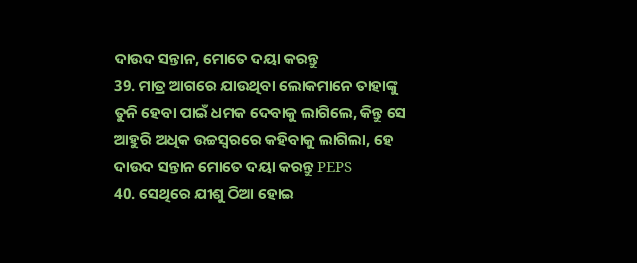ଦାଉଦ ସନ୍ତାନ, ମୋତେ ଦୟା କରନ୍ତୁ
39. ମାତ୍ର ଆଗରେ ଯାଉଥିବା ଲୋକମାନେ ତାହାଙ୍କୁ ତୁନି ହେବା ପାଇଁ ଧମକ ଦେବାକୁ ଲାଗିଲେ, କିନ୍ତୁ ସେ ଆହୁରି ଅଧିକ ଉଚ୍ଚସ୍ୱରରେ କହିବାକୁ ଲାଗିଲା, ହେ ଦାଉଦ ସନ୍ତାନ ମୋତେ ଦୟା କରନ୍ତୁ PEPS
40. ସେଥିରେ ଯୀଶୁ ଠିଆ ହୋଇ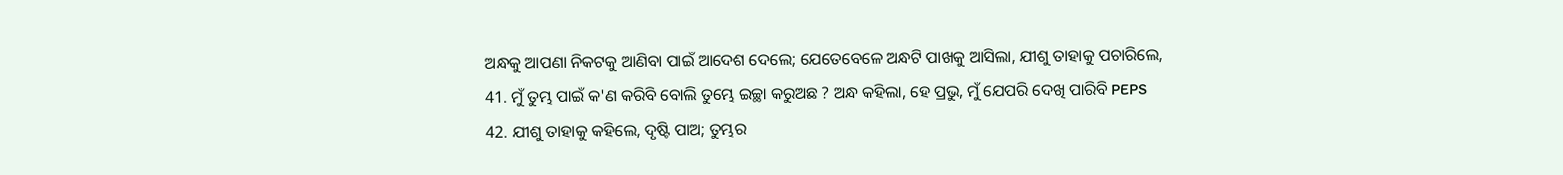ଅନ୍ଧକୁ ଆପଣା ନିକଟକୁ ଆଣିବା ପାଇଁ ଆଦେଶ ଦେଲେ; ଯେତେବେଳେ ଅନ୍ଧଟି ପାଖକୁ ଆସିଲା, ଯୀଶୁ ତାହାକୁ ପଚାରିଲେ,
41. ମୁଁ ତୁମ୍ଭ ପାଇଁ କ'ଣ କରିବି ବୋଲି ତୁମ୍ଭେ ଇଚ୍ଛା କରୁଅଛ ? ଅନ୍ଧ କହିଲା, ହେ ପ୍ରଭୁ, ମୁଁ ଯେପରି ଦେଖି ପାରିବି PEPS
42. ଯୀଶୁ ତାହାକୁ କହିଲେ, ଦୃଷ୍ଟି ପାଅ; ତୁମ୍ଭର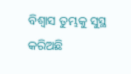ବିଶ୍ୱାସ ତୁମ୍ଭକୁ ସୁସ୍ଥ କରିଅଛି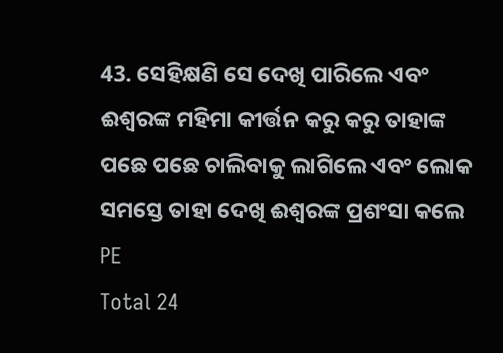43. ସେହିକ୍ଷଣି ସେ ଦେଖି ପାରିଲେ ଏବଂ ଈଶ୍ୱରଙ୍କ ମହିମା କୀର୍ତ୍ତନ କରୁ କରୁ ତାହାଙ୍କ ପଛେ ପଛେ ଚାଲିବାକୁ ଲାଗିଲେ ଏବଂ ଲୋକ ସମସ୍ତେ ତାହା ଦେଖି ଈଶ୍ୱରଙ୍କ ପ୍ରଶଂସା କଲେ PE
Total 24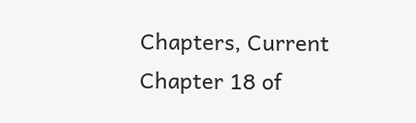Chapters, Current Chapter 18 of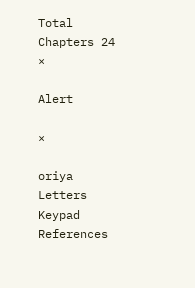Total Chapters 24
×

Alert

×

oriya Letters Keypad References